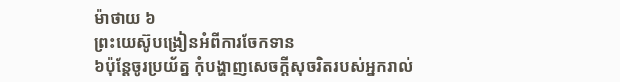ម៉ាថាយ ៦
ព្រះយេស៊ូបង្រៀនអំពីការចែកទាន
៦ប៉ុន្ដែចូរប្រយ័ត្ន កុំបង្ហាញសេចក្ដីសុចរិតរបស់អ្នករាល់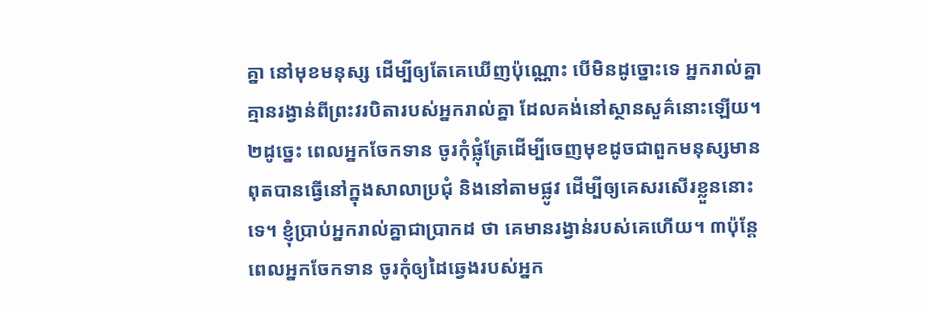គ្នា នៅមុខមនុស្ស ដើម្បីឲ្យតែគេឃើញប៉ុណ្ណោះ បើមិនដូច្នោះទេ អ្នករាល់គ្នាគ្មានរង្វាន់ពីព្រះវរបិតារបស់អ្នករាល់គ្នា ដែលគង់នៅស្ថានសួគ៌នោះឡើយ។ ២ដូច្នេះ ពេលអ្នកចែកទាន ចូរកុំផ្លុំត្រែដើម្បីចេញមុខដូចជាពួកមនុស្សមានពុតបានធ្វើនៅក្នុងសាលាប្រជុំ និងនៅតាមផ្លូវ ដើម្បីឲ្យគេសរសើរខ្លួននោះទេ។ ខ្ញុំបា្រប់អ្នករាល់គ្នាជាបា្រកដ ថា គេមានរង្វាន់របស់គេហើយ។ ៣ប៉ុន្ដែពេលអ្នកចែកទាន ចូរកុំឲ្យដៃឆ្វេងរបស់អ្នក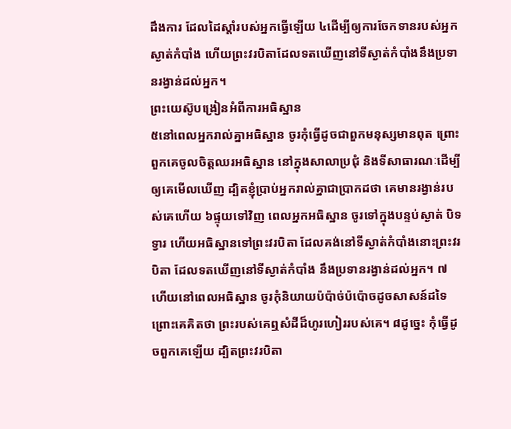ដឹងការ ដែលដៃស្តាំរបស់អ្នកធ្វើឡើយ ៤ដើម្បីឲ្យការចែកទានរបស់អ្នកស្ងាត់កំបាំង ហើយព្រះវរបិតាដែលទតឃើញនៅទីស្ងាត់កំបាំងនឹងប្រទានរង្វាន់ដល់អ្នក។
ព្រះយេស៊ូបង្រៀនអំពីការអធិស្ឋាន
៥នៅពេលអ្នករាល់គ្នាអធិស្ឋាន ចូរកុំធ្វើដូចជាពួកមនុស្សមានពុត ព្រោះពួកគេចូលចិត្ដឈរអធិស្ឋាន នៅក្នុងសាលាប្រជុំ និងទីសាធារណៈដើម្បីឲ្យគេមើលឃើញ ដ្បិតខ្ញុំបា្រប់អ្នករាល់គ្នាជាបា្រកដថា គេមានរង្វាន់របស់គេហើយ ៦ផ្ទុយទៅវិញ ពេលអ្នកអធិស្ឋាន ចូរទៅក្នុងបន្ទប់ស្ងាត់ បិទទ្វារ ហើយអធិស្ឋានទៅព្រះវរបិតា ដែលគង់នៅទីស្ងាត់កំបាំងនោះព្រះវរបិតា ដែលទតឃើញនៅទីស្ងាត់កំបាំង នឹងប្រទានរង្វាន់ដល់អ្នក។ ៧ហើយនៅពេលអធិស្ឋាន ចូរកុំនិយាយប៉ប៉ាច់ប៉ប៉ោចដូចសាសន៍ដទៃ ព្រោះគេគិតថា ព្រះរបស់គេឮសំដីដ៏ហូរហៀររបស់គេ។ ៨ដូច្នេះ កុំធ្វើដូចពួកគេឡើយ ដ្បិតព្រះវរបិតា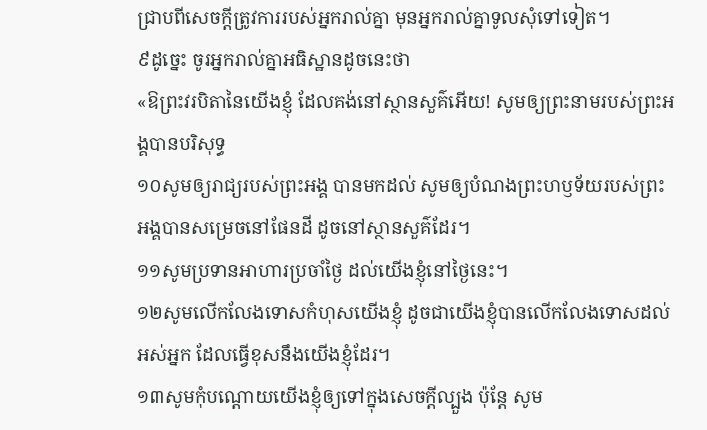ជ្រាបពីសេចក្តីត្រូវការរបស់អ្នករាល់គ្នា មុនអ្នករាល់គ្នាទូលសុំទៅទៀត។
៩ដូច្នេះ ចូរអ្នករាល់គ្នាអធិស្ឋានដូចនេះថា
«ឱព្រះវរបិតានៃយើងខ្ញុំ ដែលគង់នៅស្ថានសួគ៌អើយ! សូមឲ្យព្រះនាមរបស់ព្រះអង្គបានបរិសុទ្ធ
១០សូមឲ្យរាជ្យរបស់ព្រះអង្គ បានមកដល់ សូមឲ្យបំណងព្រះហឫទ័យរបស់ព្រះអង្គបានសម្រេចនៅផែនដី ដូចនៅស្ថានសួគ៌ដែរ។
១១សូមប្រទានអាហារប្រចាំថ្ងៃ ដល់យើងខ្ញុំនៅថ្ងៃនេះ។
១២សូមលើកលែងទោសកំហុសយើងខ្ញុំ ដូចជាយើងខ្ញុំបានលើកលែងទោសដល់អស់អ្នក ដែលធ្វើខុសនឹងយើងខ្ញុំដែរ។
១៣សូមកុំបណ្ដោយយើងខ្ញុំឲ្យទៅក្នុងសេចក្ដីល្បួង ប៉ុន្ដែ សូម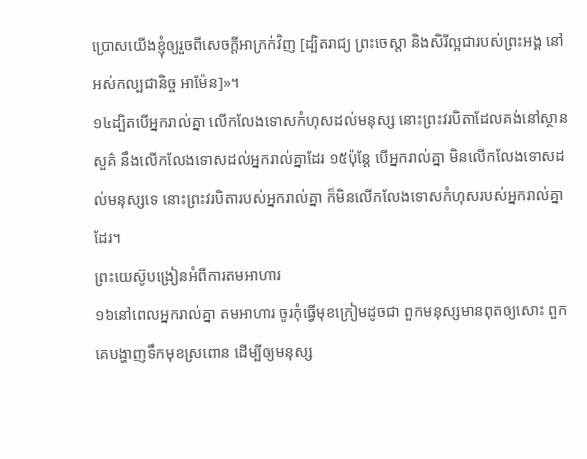ប្រោសយើងខ្ញុំឲ្យរួចពីសេចក្ដីអាក្រក់វិញ [ដ្បិតរាជ្យ ព្រះចេស្ដា និងសិរីល្អជារបស់ព្រះអង្គ នៅអស់កល្បជានិច្ច អាម៉ែន]»។
១៤ដ្បិតបើអ្នករាល់គ្នា លើកលែងទោសកំហុសដល់មនុស្ស នោះព្រះវរបិតាដែលគង់នៅស្ថានសួគ៌ នឹងលើកលែងទោសដល់អ្នករាល់គ្នាដែរ ១៥ប៉ុន្ដែ បើអ្នករាល់គ្នា មិនលើកលែងទោសដល់មនុស្សទេ នោះព្រះវរបិតារបស់អ្នករាល់គ្នា ក៏មិនលើកលែងទោសកំហុសរបស់អ្នករាល់គ្នាដែរ។
ព្រះយេស៊ូបង្រៀនអំពីការតមអាហារ
១៦នៅពេលអ្នករាល់គ្នា តមអាហារ ចូរកុំធ្វើមុខក្រៀមដូចជា ពួកមនុស្សមានពុតឲ្យសោះ ពួកគេបង្ហាញទឹកមុខស្រពោន ដើម្បីឲ្យមនុស្ស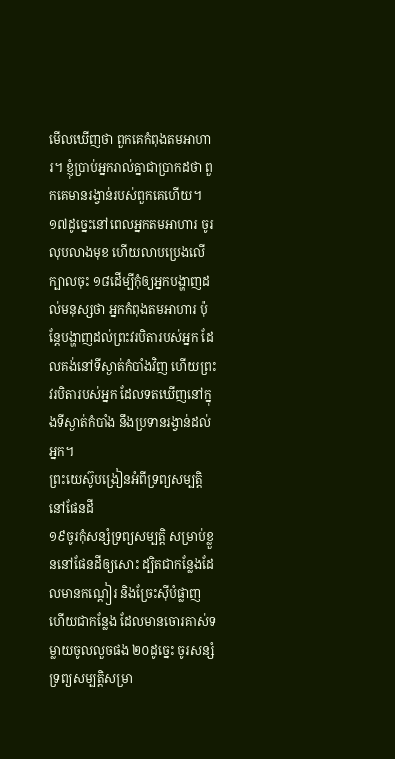មើលឃើញថា ពួកគេកំពុងតមអាហារ។ ខ្ញុំបា្រប់អ្នករាល់គ្នាជាបា្រកដថា ពួកគេមានរង្វាន់របស់ពួកគេហើយ។ ១៧ដូច្នេះនៅពេលអ្នកតមអាហារ ចូរលុបលាងមុខ ហើយលាបប្រេងលើក្បាលចុះ ១៨ដើម្បីកុំឲ្យអ្នកបង្ហាញដល់មនុស្សថា អ្នកកំពុងតមអាហារ ប៉ុន្ដែបង្ហាញដល់ព្រះវរបិតារបស់អ្នក ដែលគង់នៅទីស្ងាត់កំបាំងវិញ ហើយព្រះវរបិតារបស់អ្នក ដែលទតឃើញនៅក្នុងទីស្ងាត់កំបាំង នឹងប្រទានរង្វាន់ដល់អ្នក។
ព្រះយេស៊ូបង្រៀនអំពីទ្រព្យសម្បត្ដិនៅផែនដី
១៩ចូរកុំសន្សំទ្រព្យសម្បត្ដិ សម្រាប់ខ្លួននៅផែនដីឲ្យសោះ ដ្បិតជាកន្លែងដែលមានកណ្ដៀរ និងច្រែះស៊ីបំផ្លាញ ហើយជាកន្លែង ដែលមានចោរគាស់ទម្លាយចូលលួចផង ២០ដូច្នេះ ចូរសន្សំទ្រព្យសម្បត្ដិសម្រា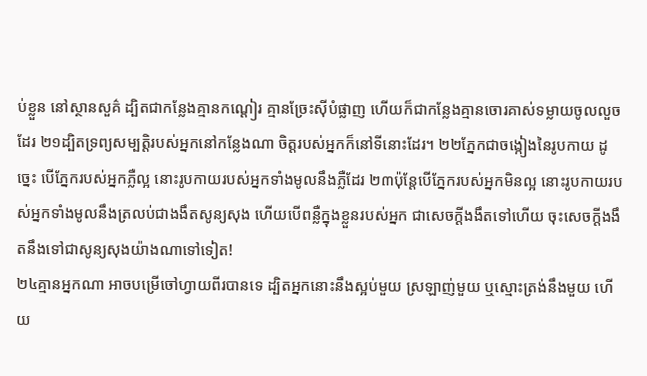ប់ខ្លួន នៅស្ថានសួគ៌ ដ្បិតជាកន្លែងគ្មានកណ្ដៀរ គ្មានច្រែះស៊ីបំផ្លាញ ហើយក៏ជាកន្លែងគ្មានចោរគាស់ទម្លាយចូលលួចដែរ ២១ដ្បិតទ្រព្យសម្បត្ដិរបស់អ្នកនៅកន្លែងណា ចិត្ដរបស់អ្នកក៏នៅទីនោះដែរ។ ២២ភ្នែកជាចង្កៀងនៃរូបកាយ ដូច្នេះ បើភ្នែករបស់អ្នកភ្លឺល្អ នោះរូបកាយរបស់អ្នកទាំងមូលនឹងភ្លឺដែរ ២៣ប៉ុន្ដែបើភ្នែករបស់អ្នកមិនល្អ នោះរូបកាយរបស់អ្នកទាំងមូលនឹងត្រលប់ជាងងឹតសូន្យសុង ហើយបើពន្លឺក្នុងខ្លួនរបស់អ្នក ជាសេចក្ដីងងឹតទៅហើយ ចុះសេចក្ដីងងឹតនឹងទៅជាសូន្យសុងយ៉ាងណាទៅទៀត!
២៤គ្មានអ្នកណា អាចបម្រើចៅហ្វាយពីរបានទេ ដ្បិតអ្នកនោះនឹងស្អប់មួយ ស្រឡាញ់មួយ ឬស្មោះត្រង់នឹងមួយ ហើយ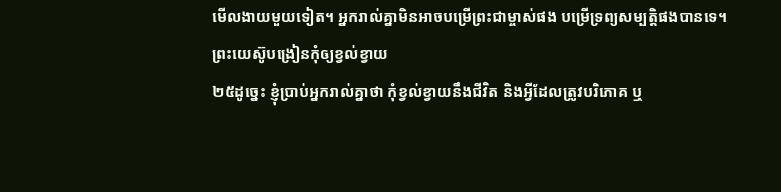មើលងាយមួយទៀត។ អ្នករាល់គ្នាមិនអាចបម្រើព្រះជាម្ចាស់ផង បម្រើទ្រព្យសម្បត្ដិផងបានទេ។
ព្រះយេស៊ូបង្រៀនកុំឲ្យខ្វល់ខ្វាយ
២៥ដូច្នេះ ខ្ញុំបា្រប់អ្នករាល់គ្នាថា កុំខ្វល់ខ្វាយនឹងជីវិត និងអ្វីដែលត្រូវបរិភោគ ឬ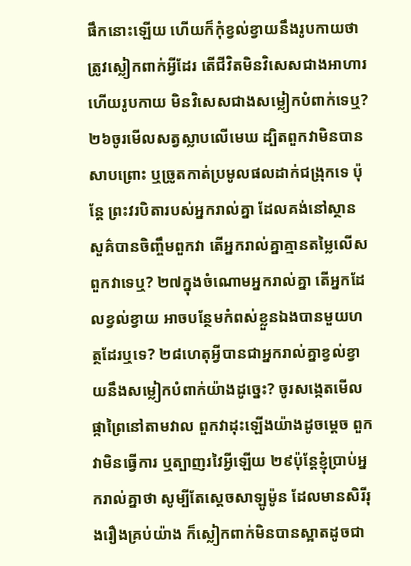ផឹកនោះឡើយ ហើយក៏កុំខ្វល់ខ្វាយនឹងរូបកាយថា ត្រូវស្លៀកពាក់អ្វីដែរ តើជីវិតមិនវិសេសជាងអាហារ ហើយរូបកាយ មិនវិសេសជាងសម្លៀកបំពាក់ទេឬ? ២៦ចូរមើលសត្វស្លាបលើមេឃ ដ្បិតពួកវាមិនបានសាបព្រោះ ឬច្រូតកាត់ប្រមូលផលដាក់ជង្រុកទេ ប៉ុន្ដែ ព្រះវរបិតារបស់អ្នករាល់គ្នា ដែលគង់នៅស្ថានសួគ៌បានចិញ្ចឹមពួកវា តើអ្នករាល់គ្នាគ្មានតម្លៃលើសពួកវាទេឬ? ២៧ក្នុងចំណោមអ្នករាល់គ្នា តើអ្នកដែលខ្វល់ខ្វាយ អាចបន្ថែមកំពស់ខ្លួនឯងបានមួយហត្ថដែរឬទេ? ២៨ហេតុអ្វីបានជាអ្នករាល់គ្នាខ្វល់ខ្វាយនឹងសម្លៀកបំពាក់យ៉ាងដូច្នេះ? ចូរសង្កេតមើលផ្កាព្រៃនៅតាមវាល ពួកវាដុះឡើងយ៉ាងដូចម្ដេច ពួកវាមិនធ្វើការ ឬត្បាញរវៃអ្វីឡើយ ២៩ប៉ុន្ដែខ្ញុំបា្រប់អ្នករាល់គ្នាថា សូម្បីតែស្តេចសាឡូម៉ូន ដែលមានសិរីរុងរឿងគ្រប់យ៉ាង ក៏ស្លៀកពាក់មិនបានស្អាតដូចជា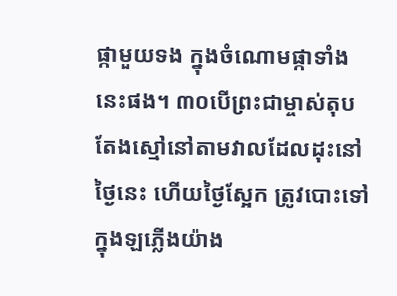ផ្កាមួយទង ក្នុងចំណោមផ្កាទាំងនេះផង។ ៣០បើព្រះជាម្ចាស់តុបតែងស្មៅនៅតាមវាលដែលដុះនៅថ្ងៃនេះ ហើយថ្ងៃស្អែក ត្រូវបោះទៅក្នុងឡភ្លើងយ៉ាង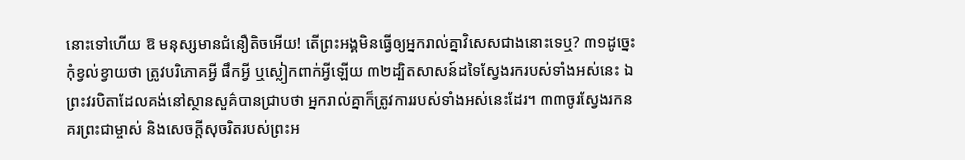នោះទៅហើយ ឱ មនុស្សមានជំនឿតិចអើយ! តើព្រះអង្គមិនធ្វើឲ្យអ្នករាល់គ្នាវិសេសជាងនោះទេឬ? ៣១ដូច្នេះ កុំខ្វល់ខ្វាយថា ត្រូវបរិភោគអ្វី ផឹកអ្វី ឬស្លៀកពាក់អ្វីឡើយ ៣២ដ្បិតសាសន៍ដទៃស្វែងរករបស់ទាំងអស់នេះ ឯព្រះវរបិតាដែលគង់នៅស្ថានសួគ៌បានជ្រាបថា អ្នករាល់គ្នាក៏ត្រូវការរបស់ទាំងអស់នេះដែរ។ ៣៣ចូរស្វែងរកនគរព្រះជាម្ចាស់ និងសេចក្ដីសុចរិតរបស់ព្រះអ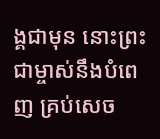ង្គជាមុន នោះព្រះជាម្ចាស់នឹងបំពេញ គ្រប់សេច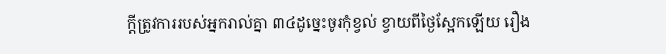ក្ដីត្រូវការរបស់អ្នករាល់គ្នា ៣៤ដូច្នេះចូរកុំខ្វល់ ខ្វាយពីថ្ងៃស្អែកឡើយ រឿង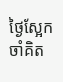ថ្ងៃស្អែកចាំគិត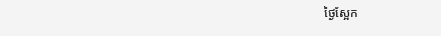ថ្ងៃស្អែក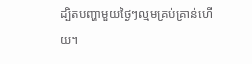ដ្បិតបញ្ហាមួយថ្ងៃៗល្មមគ្រប់គ្រាន់ហើយ។